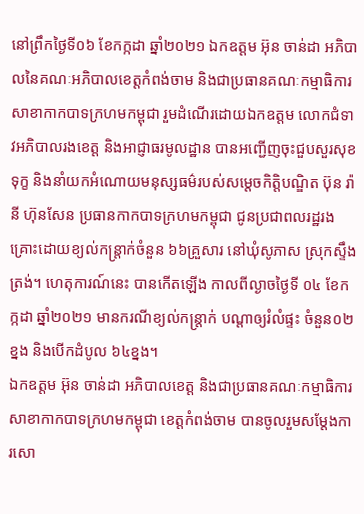នៅព្រឹកថ្ងៃទី០៦ ខែកក្កដា ឆ្នាំ២០២១ ឯកឧត្តម អ៊ុន ចាន់ដា អភិបាលនៃគណៈអភិបាលខេត្តកំពង់ចាម និងជាប្រធានគណៈកម្មាធិការសាខាកាកបាទក្រហមកម្ពុជា រួមដំណើរដោយឯកឧត្តម លោកជំទាវអភិបាលរងខេត្ត និងអាជ្ញាធរមូលដ្ឋាន បានអញ្ជើញចុះជួបសួរសុខទុក្ខ និងនាំយកអំណោយមនុស្សធម៌របស់សម្តេចកិតិ្តបណ្ឌិត ប៊ុន រ៉ានី ហ៊ុនសែន ប្រធានកាកបាទក្រហមកម្ពុជា ជូនប្រជាពលរដ្ឋរងគ្រោះដោយខ្យល់កន្ត្រាក់ចំនួន ៦៦គ្រួសារ នៅឃុំសូភាស ស្រុកស្ទឹងត្រង់។ ហេតុការណ៍នេះ បានកើតឡើង កាលពីល្ងាចថ្ងៃទី ០៤ ខែកក្កដា ឆ្នាំ២០២១ មានករណីខ្យល់កន្ត្រាក់ បណ្តាឲ្យរំលំផ្ទះ ចំនួន០២ខ្នង និងបើកដំបូល ៦៤ខ្នង។
ឯកឧត្តម អ៊ុន ចាន់ដា អភិបាលខេត្ត និងជាប្រធានគណៈកម្មាធិការសាខាកាកបាទក្រហមកម្ពុជា ខេត្តកំពង់ចាម បានចូលរួមសម្តែងការសោ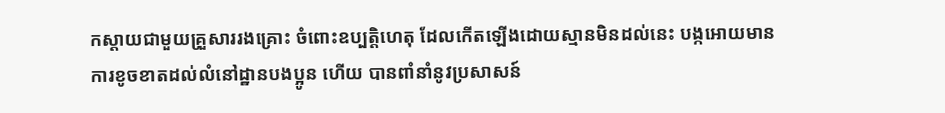កស្តាយជាមួយគ្រួសាររងគ្រោះ ចំពោះឧប្បត្តិហេតុ ដែលកើតឡើងដោយស្មានមិនដល់នេះ បង្កអោយមានការខូចខាតដល់លំនៅដ្ឋានបងប្អូន ហើយ បានពាំនាំនូវប្រសាសន៍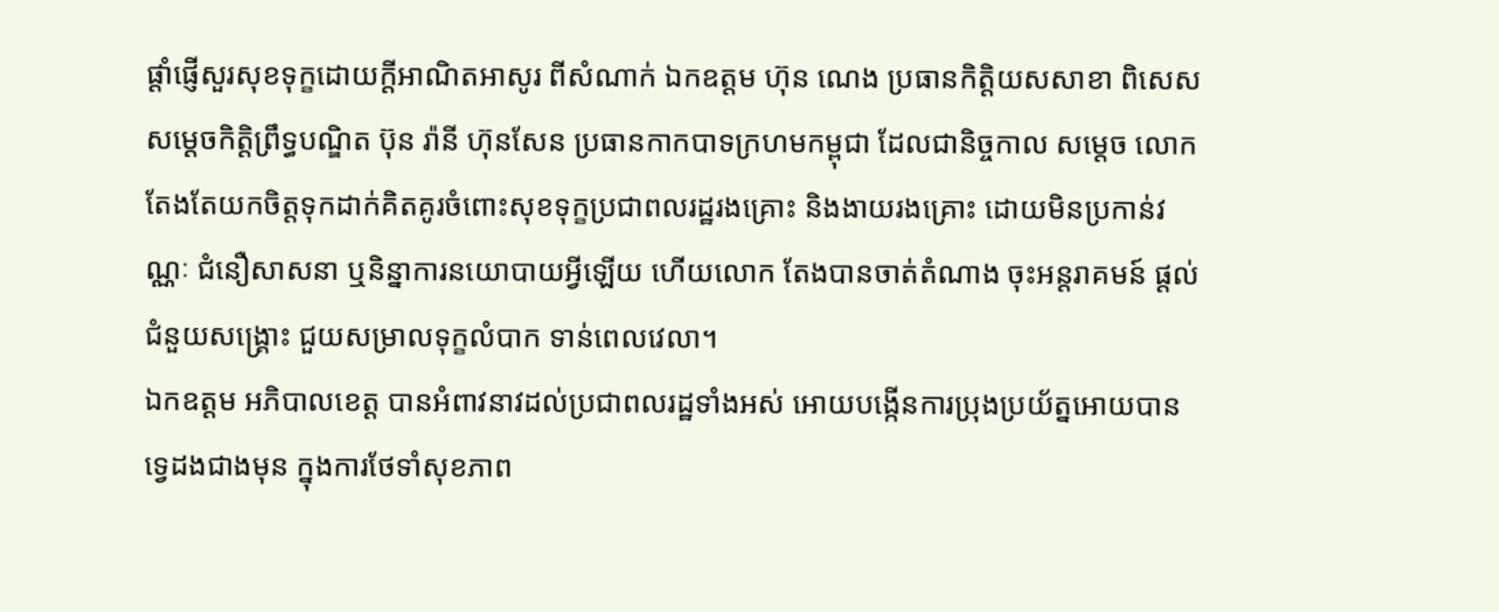ផ្ដាំផ្ញើសួរសុខទុក្ខដោយក្តីអាណិតអាសូរ ពីសំណាក់ ឯកឧត្តម ហ៊ុន ណេង ប្រធានកិត្តិយសសាខា ពិសេស សម្ដេចកិត្តិព្រឹទ្ធបណ្ឌិត ប៊ុន រ៉ានី ហ៊ុនសែន ប្រធានកាកបាទក្រហមកម្ពុជា ដែលជានិច្ចកាល សម្តេច លោកតែងតែយកចិត្តទុកដាក់គិតគូរចំពោះសុខទុក្ខប្រជាពលរដ្ឋរងគ្រោះ និងងាយរងគ្រោះ ដោយមិនប្រកាន់វណ្ណៈ ជំនឿសាសនា ឬនិន្នាការនយោបាយអ្វីឡើយ ហើយលោក តែងបានចាត់តំណាង ចុះអន្តរាគមន៍ ផ្តល់ជំនួយសង្រ្គោះ ជួយសម្រាលទុក្ខលំបាក ទាន់ពេលវេលា។
ឯកឧត្តម អភិបាលខេត្ត បានអំពាវនាវដល់ប្រជាពលរដ្ឋទាំងអស់ អោយបង្កើនការប្រុងប្រយ័ត្នអោយបានទ្វេដងជាងមុន ក្នុងការថែទាំសុខភាព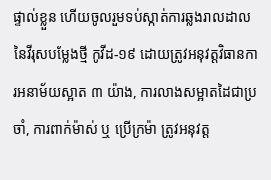ផ្ទាល់ខ្លួន ហើយចូលរួមទប់ស្កាត់ការឆ្លងរាលដាល នៃវីរុសបម្លែងថ្មី កូវីដ-១៩ ដោយត្រូវអនុវត្តវិធានការអនាម័យស្អាត ៣ យ៉ាង, ការលាងសម្អាតដៃជាប្រចាំ, ការពាក់ម៉ាស់ ឬ ប្រើក្រម៉ា ត្រូវអនុវត្ត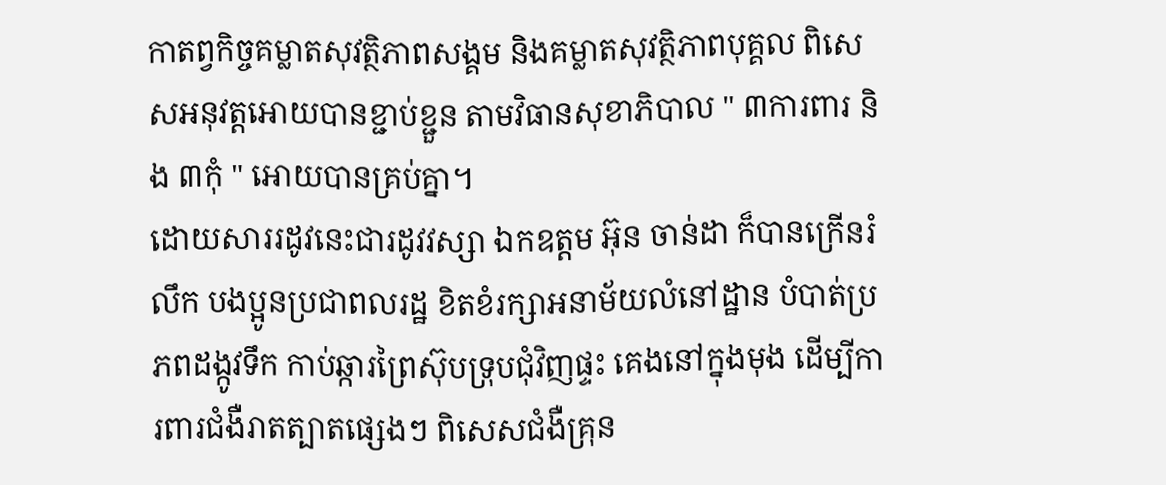កាតព្វកិច្ចគម្លាតសុវត្ថិភាពសង្គម និងគម្លាតសុវត្ថិភាពបុគ្គល ពិសេសអនុវត្តអោយបានខ្ជាប់ខ្ជួន តាមវិធានសុខាភិបាល " ៣ការពារ និង ៣កុំ " អោយបានគ្រប់គ្នា។
ដោយសាររដូវនេះជារដូវវស្សា ឯកឧត្តម អ៊ុន ចាន់ដា ក៏បានក្រើនរំលឹក បងប្អូនប្រជាពលរដ្ឋ ខិតខំរក្សាអនាម័យលំនៅដ្ឋាន បំបាត់ប្រភពដង្កូវទឹក កាប់ឆ្ការព្រៃស៊ុបទ្រុបជុំវិញផ្ទះ គេងនៅក្នុងមុង ដើម្បីការពារជំងឺរាតត្បាតផ្សេងៗ ពិសេសជំងឺគ្រុន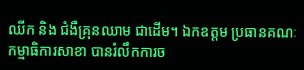ឈីក និង ជំងឺគ្រុនឈាម ជាដើម។ ឯកឧត្តម ប្រធានគណៈកម្មាធិការសាខា បានរំលឹកការច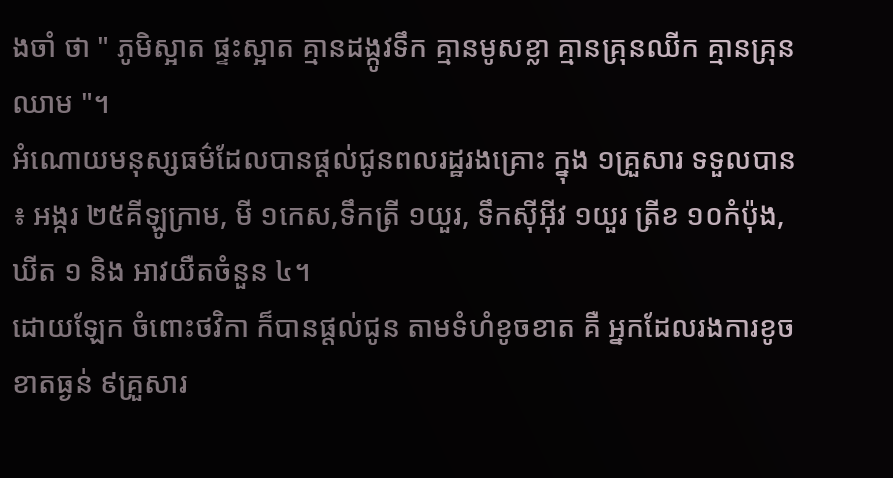ងចាំ ថា " ភូមិស្អាត ផ្ទះស្អាត គ្មានដង្កូវទឹក គ្មានមូសខ្លា គ្មានគ្រុនឈីក គ្មានគ្រុនឈាម "។
អំណោយមនុស្សធម៌ដែលបានផ្ដល់ជូនពលរដ្ឋរងគ្រោះ ក្នុង ១គ្រួសារ ទទួលបាន ៖ អង្ករ ២៥គីឡូក្រាម, មី ១កេស,ទឹកត្រី ១យួរ, ទឹកសុីអុីវ ១យួរ ត្រីខ ១០កំប៉ុង, ឃីត ១ និង អាវយឺតចំនួន ៤។
ដោយឡែក ចំពោះថវិកា ក៏បានផ្តល់ជូន តាមទំហំខូចខាត គឺ អ្នកដែលរងការខូចខាតធ្ងន់ ៩គ្រួសារ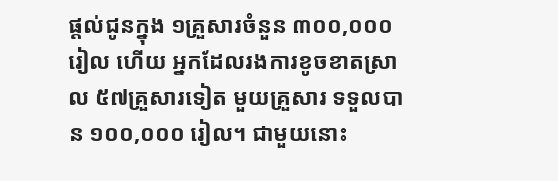ផ្តល់ជូនក្នុង ១គ្រួសារចំនួន ៣០០,០០០ រៀល ហើយ អ្នកដែលរងការខូចខាតស្រាល ៥៧គ្រួសារទៀត មួយគ្រួសារ ទទួលបាន ១០០,០០០ រៀល។ ជាមួយនោះ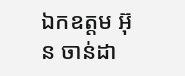ឯកឧត្តម អ៊ុន ចាន់ដា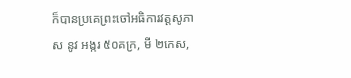ក៏បានប្រគេព្រះចៅអធិការវត្តសូភាស នូវ អង្ករ ៥០គក្រ, មី ២កេស,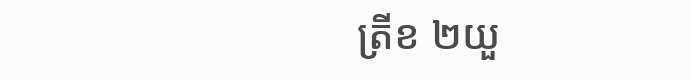ត្រីខ ២យួ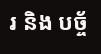រ និង បច្ច័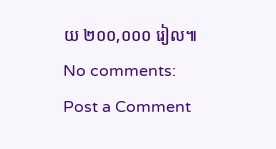យ ២០០,០០០ រៀល៕
No comments:
Post a Comment